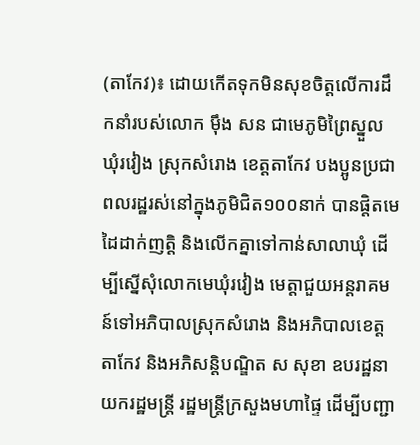(តាកែវ)៖ ដោយកើតទុកមិនសុខចិត្តលើការដឹកនាំរបស់លោក ម៉ឹង សន ជាមេភូមិព្រៃស្នួល ឃុំរវៀង ស្រុកសំរោង ខេត្តតាកែវ បងប្អូនប្រជាពលរដ្ឋរស់នៅក្នុងភូមិជិត១០០នាក់ បានផ្តិតមេដៃដាក់ញត្តិ និងលើកគ្នាទៅកាន់សាលាឃុំ ដើម្បីស្នើសុំលោកមេឃុំរវៀង មេត្តាជួយអន្តរាគមន៍ទៅអភិបាលស្រុកសំរោង និងអភិបាលខេត្តតាកែវ និងអភិសន្តិបណ្ឌិត ស សុខា ឧបរដ្ឋនាយករដ្ឋមន្ត្រី រដ្ឋមន្ត្រីក្រសួងមហាផ្ទៃ ដើម្បីបញ្ជា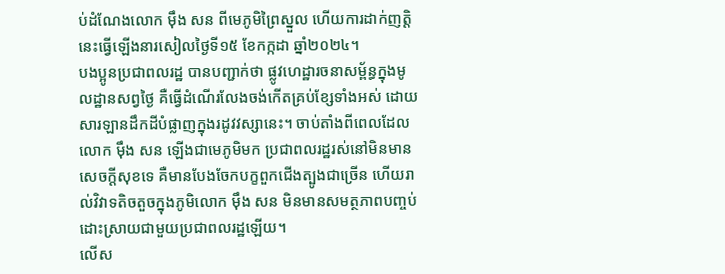ប់ដំណែងលោក ម៉ឹង សន ពីមេភូមិព្រៃស្នួល ហើយការដាក់ញត្តិនេះធ្វើឡើងនារសៀលថ្ងៃទី១៥ ខែកក្កដា ឆ្នាំ២០២៤។
បងប្អូនប្រជាពលរដ្ឋ បានបញ្ជាក់ថា ផ្លូវហេដ្ឋារចនាសម្ព័ន្ធក្នុងមូលដ្ឋានសព្វថ្ងៃ គឺធ្វើដំណើរលែងចង់កើតគ្រប់ខ្សែទាំងអស់ ដោយសារឡានដឹកដីបំផ្លាញក្នុងរដូវវស្សានេះ។ ចាប់តាំងពីពេលដែលលោក ម៉ឹង សន ឡើងជាមេភូមិមក ប្រជាពលរដ្ឋរស់នៅមិនមានសេចក្តីសុខទេ គឺមានបែងចែកបក្ខពួកជើងត្បូងជាច្រើន ហើយរាល់វិវាទតិចតួចក្នុងភូមិលោក ម៉ឹង សន មិនមានសមត្ថភាពបញ្ចប់ដោះស្រាយជាមួយប្រជាពលរដ្ឋឡើយ។
លើស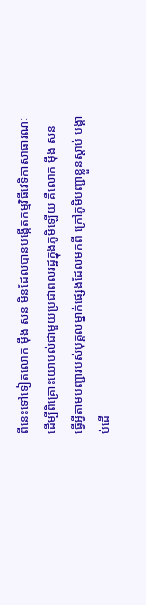ពីនេះទៅទៀតលោក ម៉ឹង សន មិនដែលបានបង្កើតកម្មវិធីវេទិកាសាធារណៈដើម្បីពិគ្រោះយោបល់ជាមួយប្រជាពលរដ្ឋក្នុងភូមិឡើយ គឺលោក ម៉ឹង សន ធ្វើអ្វីតាមបញ្ជារបស់បុគ្គលម្នាក់ផ្សេងដែលមកពី ក្រៅភូមិបញ្ជាខ្លួនស្តាប់ បង្គាប់ដើ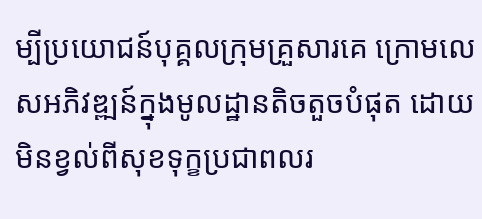ម្បីប្រយោជន៍បុគ្គលក្រុមគ្រួសារគេ ក្រោមលេសអភិវឌ្ឍន៍ក្នុងមូលដ្ឋានតិចតួចបំផុត ដោយមិនខ្វល់ពីសុខទុក្ខប្រជាពលរ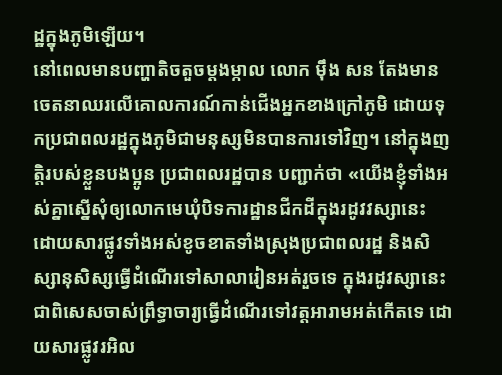ដ្ឋក្នុងភូមិឡើយ។
នៅពេលមានបញ្ហាតិចតួចម្តងម្កាល លោក ម៉ឹង សន តែងមានចេតនាឈរលើគោលការណ៍កាន់ជើងអ្នកខាងក្រៅភូមិ ដោយទុកប្រជាពលរដ្ឋក្នុងភូមិជាមនុស្សមិនបានការទៅវិញ។ នៅក្នុងញត្តិរបស់ខ្លួនបងប្អូន ប្រជាពលរដ្ឋបាន បញ្ជាក់ថា «យើងខ្ញុំទាំងអស់គ្នាស្នើសុំឲ្យលោកមេឃុំបិទការដ្ឋានជីកដីក្នុងរដូវវស្សានេះ ដោយសារផ្លូវទាំងអស់ខូចខាតទាំងស្រុងប្រជាពលរដ្ឋ និងសិស្សានុសិស្សធ្វើដំណើរទៅសាលារៀនអត់រួចទេ ក្នុងរដូវស្សានេះ ជាពិសេសចាស់ព្រឹទ្ធាចារ្យធ្វើដំណើរទៅវត្តអារាមអត់កើតទេ ដោយសារផ្លូវរអិល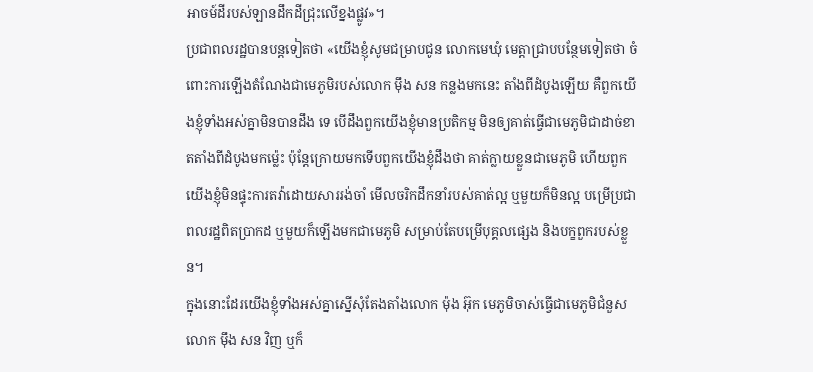អាចម៍ដីរបស់ឡានដឹកដីជ្រុះលើខ្នងផ្លូវ»។
ប្រជាពលរដ្ឋបានបន្តទៀតថា «យើងខ្ញុំសូមជម្រាបជូន លោកមេឃុំ មេត្តាជ្រាបបន្ថែមទៀតថា ចំពោះការឡើងតំណែងជាមេភូមិរបស់លោក ម៉ឹង សន កន្លងមកនេះ តាំងពីដំបូងឡើយ គឺពួកយើងខ្ញុំទាំងអស់គ្នាមិនបានដឹង ទេ បើដឹងពួកយើងខ្ញុំមានប្រតិកម្ម មិនឲ្យគាត់ធ្វើជាមេភូមិជាដាច់ខាតតាំងពីដំបូងមកម្ល៉េះ ប៉ុន្តែក្រោយមកទើបពួកយើងខ្ញុំដឹងថា គាត់ក្លាយខ្លួនជាមេភូមិ ហើយពួកយើងខ្ញុំមិនផ្ទុះការតវ៉ាដោយសាររង់ចាំ មើលចរិកដឹកនាំរបស់គាត់ល្អ ឬមួយក៏មិនល្អ បម្រើប្រជាពលរដ្ឋពិតប្រាកដ ឬមួយក៏ឡើងមកជាមេភូមិ សម្រាប់តែបម្រើបុគ្គលផ្សេង និងបក្ខពួករបស់ខ្លួន។
ក្នុងនោះដែរយើងខ្ញុំទាំងអស់គ្នាស្នើសុំតែងតាំងលោក ម៉ុង អ៊ុក មេភូមិចាស់ធ្វើជាមេភូមិជំនួសលោក ម៉ឹង សន វិញ ឬក៏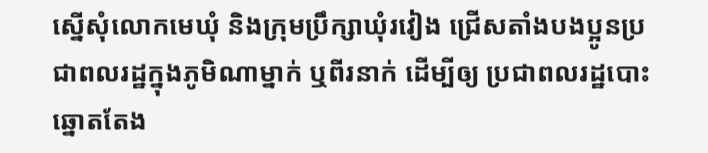ស្នើសុំលោកមេឃុំ និងក្រុមប្រឹក្សាឃុំរវៀង ជ្រើសតាំងបងប្អូនប្រជាពលរដ្ឋក្នុងភូមិណាម្នាក់ ឬពីរនាក់ ដើម្បីឲ្យ ប្រជាពលរដ្ឋបោះឆ្នោតតែង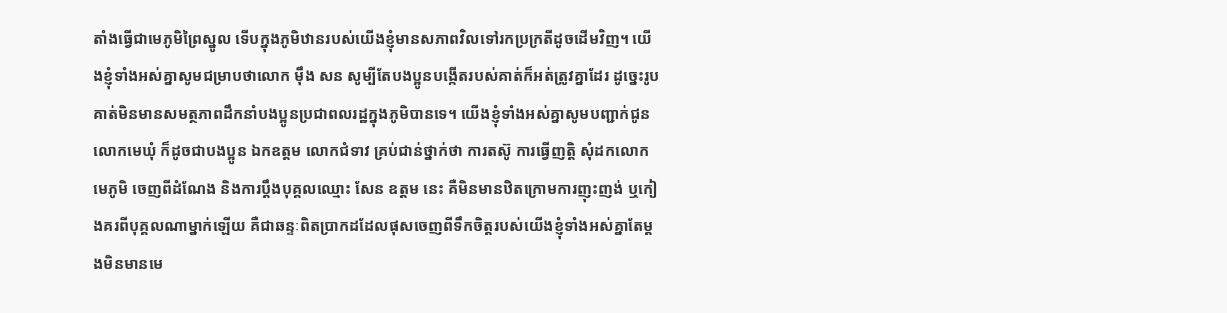តាំងធ្វើជាមេភូមិព្រៃស្នូល ទើបក្នុងភូមិឋានរបស់យើងខ្ញុំមានសភាពវិលទៅរកប្រក្រតីដូចដើមវិញ។ យើងខ្ញុំទាំងអស់គ្នាសូមជម្រាបថាលោក ម៉ឹង សន សូម្បីតែបងប្អូនបង្កើតរបស់គាត់ក៏អត់ត្រូវគ្នាដែរ ដូច្នេះរូបគាត់មិនមានសមត្ថភាពដឹកនាំបងប្អូនប្រជាពលរដ្ឋក្នុងភូមិបានទេ។ យើងខ្ញុំទាំងអស់គ្នាសូមបញ្ជាក់ជូនលោកមេឃុំ ក៏ដូចជាបងប្អូន ឯកឧត្តម លោកជំទាវ គ្រប់ជាន់ថ្នាក់ថា ការតស៊ូ ការធ្វើញត្តិ សុំដកលោកមេភូមិ ចេញពីដំណែង និងការប្តឹងបុគ្គលឈ្មោះ សែន ឧត្តម នេះ គឺមិនមានឋិតក្រោមការញុះញង់ ឬកៀងគរពីបុគ្គលណាម្នាក់ឡើយ គឺជាឆន្ទៈពិតប្រាកដដែលផុសចេញពីទឹកចិត្តរបស់យើងខ្ញុំទាំងអស់គ្នាតែម្តងមិនមានមេ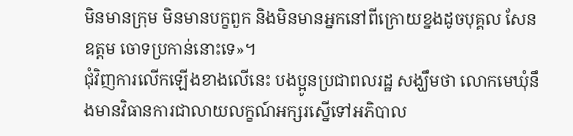មិនមានក្រុម មិនមានបក្ខពួក និងមិនមានអ្នកនៅពីក្រោយខ្នងដូចបុគ្គល សែន ឧត្តម ចោទប្រកាន់នោះទេ»។
ជុំវិញការលើកឡើងខាងលើនេះ បងប្អូនប្រជាពលរដ្ឋ សង្ឃឹមថា លោកមេឃុំនឹងមានវិធានការជាលាយលក្ខណ៍អក្សរស្នើទៅអភិបាល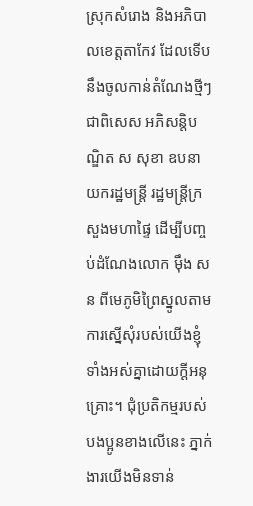ស្រុកសំរោង និងអភិបាលខេត្តតាកែវ ដែលទើបនឹងចូលកាន់តំណែងថ្មីៗ ជាពិសេស អភិសន្តិបណ្ឌិត ស សុខា ឧបនាយករដ្ឋមន្ត្រី រដ្ឋមន្ត្រីក្រសួងមហាផ្ទៃ ដើម្បីបញ្ចប់ដំណែងលោក ម៉ឹង សន ពីមេភូមិព្រៃស្នូលតាមការស្នើសុំរបស់យើងខ្ញុំទាំងអស់គ្នាដោយក្ដីអនុគ្រោះ។ ជុំប្រតិកម្មរបស់បងប្អូនខាងលើនេះ ភ្នាក់ងារយើងមិនទាន់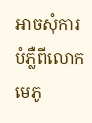អាចសុំការបំភ្លឺពីលោកមេភូ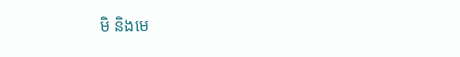មិ និងមេ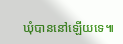ឃុំបាននៅឡើយទេ៕